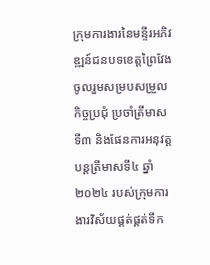ក្រុមការងារនៃមន្ទីរអភិវឌ្ឍន៍ជនបទខេត្តព្រៃវែង ចូលរួមសម្របសម្រួលកិច្ចប្រជុំ ប្រចាំត្រីមាសទី៣ និងផែនការអនុវត្តបន្តត្រីមាសទី៤ ឆ្នាំ២០២៤ របស់ក្រុមការងារវិស័យផ្គត់ផ្គត់ទឹក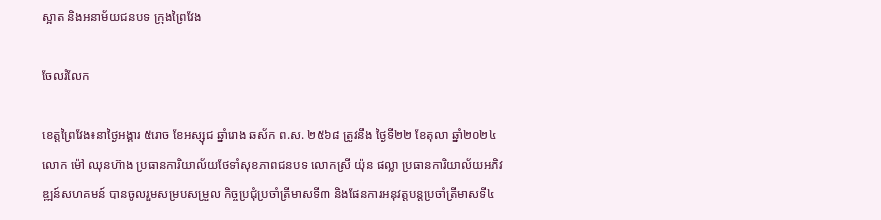ស្អាត និងអនាម័យជនបទ ក្រុងព្រៃវែង

ចែលរំលែក

ខេត្តព្រៃវែង៖នាថ្ងៃអង្គារ ៥រោច ខែអស្សុជ ឆ្នាំរោង ឆស័ក ព.ស. ២៥៦៨ ត្រូវនឹង ថ្ងៃទី២២ ខែតុលា ឆ្នាំ២០២៤ លោក ម៉ៅ ឈុនហ៊ាង ប្រធានការិយាល័យថែទាំសុខភាពជនបទ លោកស្រី យ៉ុន ផល្លា ប្រធានការិយាល័យអភិវឌ្ឍន៍សហគមន៍ បានចូលរួមសម្របសម្រួល កិច្ចប្រជុំប្រចាំត្រីមាសទី៣ និងផែនការអនុវត្តបន្តប្រចាំត្រីមាសទី៤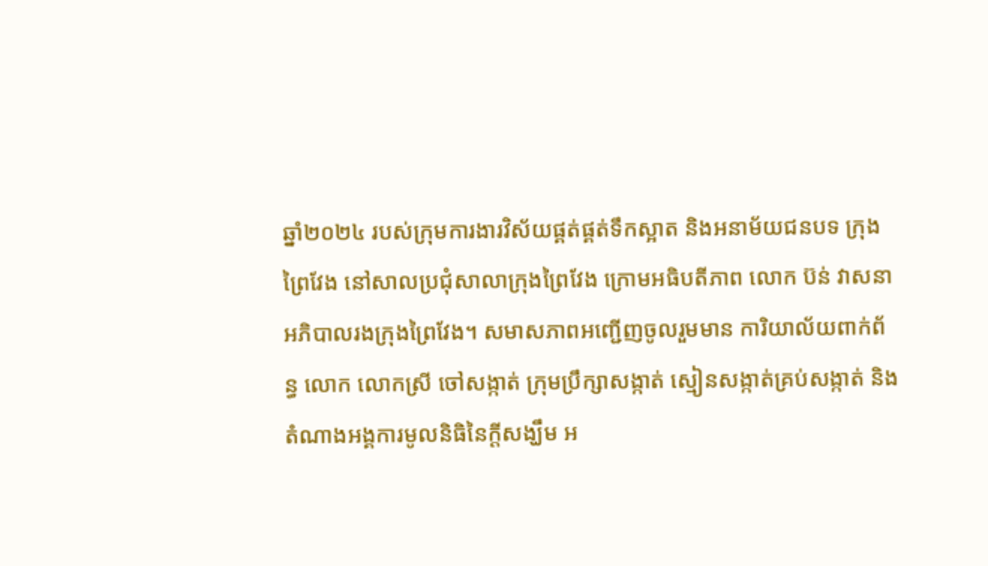ឆ្នាំ២០២៤ របស់ក្រុមការងារវិស័យផ្គត់ផ្គត់ទឹកស្អាត និងអនាម័យជនបទ ក្រុងព្រៃវែង នៅសាលប្រជុំសាលាក្រុងព្រៃវែង ក្រោមអធិបតីភាព លោក ប៊ន់ វាសនា អភិបាលរងក្រុងព្រៃវែង។ សមាសភាពអញ្ជើញចូលរួមមាន ការិយាល័យពាក់ព័ន្ធ លោក លោកស្រី ចៅសង្កាត់ ក្រុមប្រឹក្សាសង្កាត់ ស្មៀនសង្កាត់គ្រប់សង្កាត់ និងតំណាងអង្គការមូលនិធិនៃក្តីសង្ឃឹម អ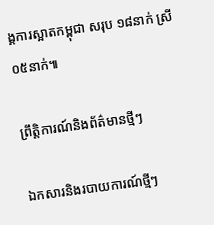ង្គការស្អាតកម្ពុជា សរុប ១៨នាក់ ស្រី ០៥នាក់៕

ព្រឹត្តិការណ៍និងព័ត៌មានថ្មីៗ

ឯកសារនិងរបាយការណ៍ថ្មីៗ